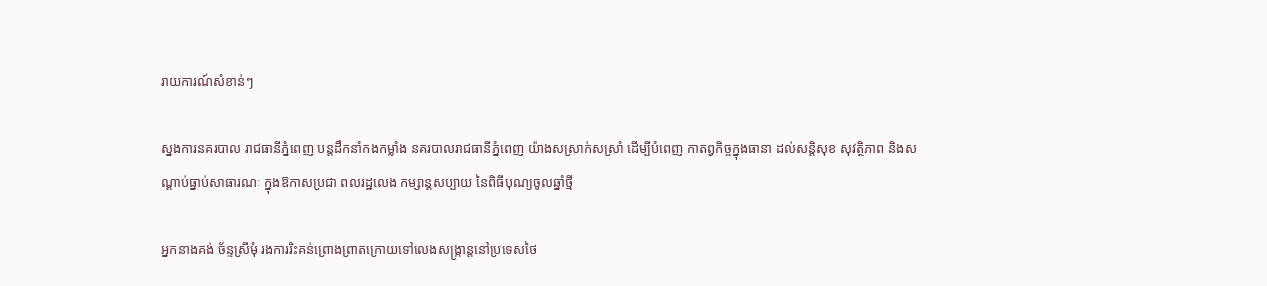រាយការណ៍សំខាន់ៗ

ស្នងការនគរបាល រាជធានីភ្នំពេញ បន្ដដឹកនាំកងកម្លាំង នគរបាលរាជធានីភ្នំពេញ យ៉ាងសស្រាក់សស្រាំ ដើម្បីបំពេញ កាតព្វកិច្ចក្នុងធានា ដល់សន្ដិសុខ សុវត្ថិភាព និងសណ្ដាប់ធ្នាប់សាធារណៈ ក្នុងឱកាសប្រជា ពលរដ្ឋលេង កម្សាន្ដសប្បាយ នៃពិធីបុណ្យចូលឆ្នាំថ្មី

អ្នកនាងគង់ ច័ន្ទស្រីមុំ រងការរិះគន់ព្រោងព្រាតក្រោយទៅលេងសង្ក្រាន្តនៅប្រទេសថៃ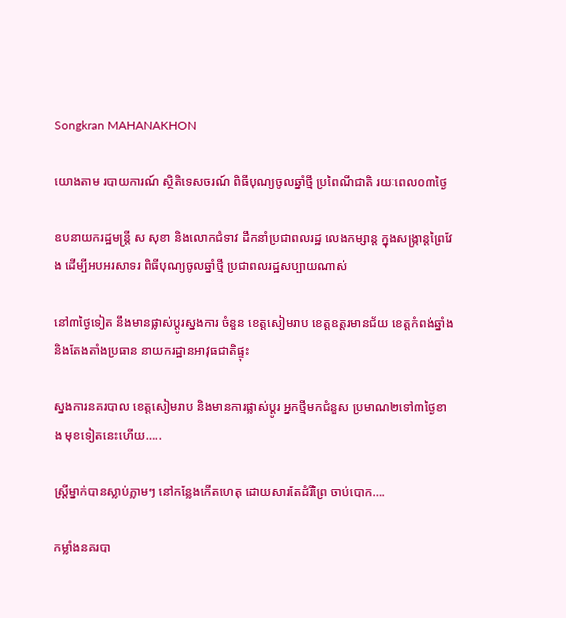Songkran MAHANAKHON

យោងតាម របាយការណ៍ ស្ថិតិទេសចរណ៍ ពិធីបុណ្យចូលឆ្នាំថ្មី ប្រពៃណីជាតិ រយៈពេល០៣ថ្ងៃ

ឧបនាយករដ្ឋមន្ដ្រី ស សុខា និងលោកជំទាវ ដឹកនាំប្រជាពលរដ្ឋ លេងកម្សាន្ដ ក្នុងសង្ក្រាន្ដព្រៃវែង ដើម្បីអបអរសាទរ ពិធីបុណ្យចូលឆ្នាំថ្មី ប្រជាពលរដ្ឋសប្បាយណាស់

នៅ៣ថ្ងៃទៀត នឹងមានផ្លាស់ប្ដូរស្នងការ ចំនួន ខេត្តសៀមរាប ខេត្តឧត្តរមានជ័យ ខេត្តកំពង់ឆ្នាំង និងតែងតាំងប្រធាន នាយករដ្ឋានអាវុធជាតិផ្ទុះ

ស្នងការនគរបាល ខេត្តសៀមរាប និងមានការផ្លាស់ប្តូរ អ្នកថ្មីមកជំនួស ប្រមាណ២ទៅ៣ថ្ងៃខាង មុខទៀតនេះហើយ…..

ស្ត្រីម្នាក់បានស្លាប់ភ្លាមៗ នៅកន្លែងកើតហេតុ ដោយសារតែដំរីព្រៃ ចាប់បោក….

កម្លាំងនគរបា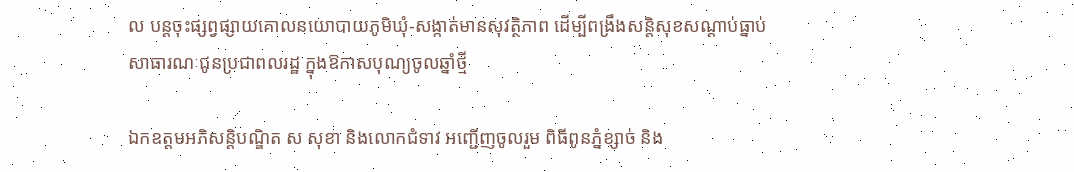ល បន្តចុះផ្សព្វផ្សាយគោលនយោបាយភូមិឃុំ-សង្កាត់មានសុវត្ថិភាព ដើម្បីពង្រឹងសន្តិសុខសណ្តាប់ធ្នាប់សាធារណៈជូនប្រជាពលរដ្ឋ ក្នុងឱកាសបុណ្យចូលឆ្នាំថ្មី

ឯកឧត្តមអភិសន្តិបណ្ឌិត ស សុខា និងលោកជំទាវ អញ្ជើញចូលរួម ពិធីពូនភ្នំខ្សាច់ និង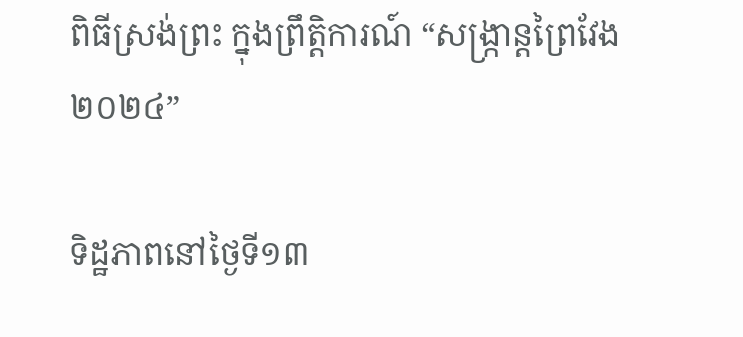ពិធីស្រង់ព្រះ ក្នុងព្រឹត្តិការណ៍ “សង្ក្រាន្តព្រៃវែង ២០២៤”

ទិដ្ឋភាពនៅថ្ងៃទី១៣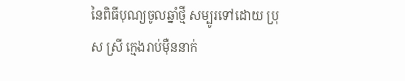នៃពិធីបុណ្យចូលឆ្នាំថ្មី សម្បូរទៅដោយ ប្រុស ស្រី ក្មេងរាប់ម៉ឺននាក់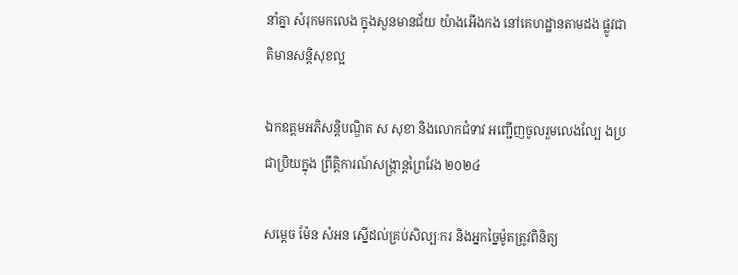នាំគ្នា សំរុកមកលេង ក្នុងសួនមានជ័យ យ៉ាងអើងកង នៅគេហដ្ឋានតាមដង ផ្លូវជាតិមានសន្តិសុខល្អ

ឯកឧត្តមអភិសន្តិបណ្ឌិត ស សុខា និងលោកជំទាវ អញ្ជើញចូលរួមលេងល្បែ ងប្រជាប្រិយក្នុង ព្រឹត្តិការណ៍សង្ក្រាន្តព្រៃវែង ២០២៤

សម្តេច ម៉ែន សំអន ស្នើដល់គ្រប់សិល្បៈករ និងអ្នកច្នៃម៉ូតត្រូវពិនិត្យ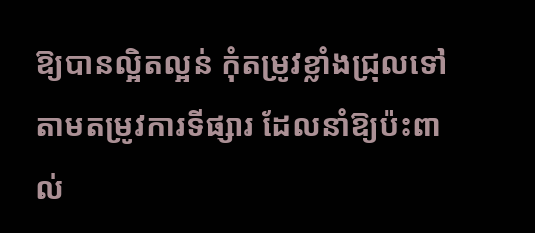ឱ្យបានល្អិតល្អន់ កុំតម្រូវខ្លាំងជ្រុលទៅ តាមតម្រូវការទីផ្សារ ដែលនាំឱ្យប៉ះពាល់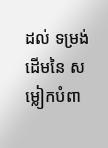ដល់ ទម្រង់ដើមនៃ សម្លៀកបំពា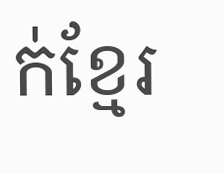ក់ខ្មែរ